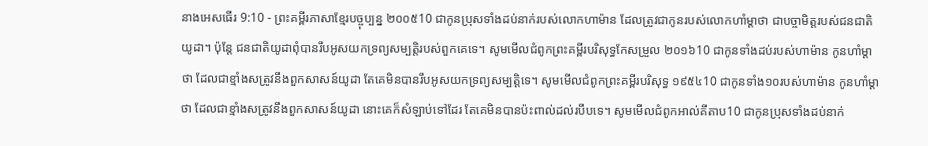នាងអេសធើរ 9:10 - ព្រះគម្ពីរភាសាខ្មែរបច្ចុប្បន្ន ២០០៥10 ជាកូនប្រុសទាំងដប់នាក់របស់លោកហាម៉ាន ដែលត្រូវជាកូនរបស់លោកហាំម្ដាថា ជាបច្ចាមិត្តរបស់ជនជាតិយូដា។ ប៉ុន្តែ ជនជាតិយូដាពុំបានរឹបអូសយកទ្រព្យសម្បត្តិរបស់ពួកគេទេ។ សូមមើលជំពូកព្រះគម្ពីរបរិសុទ្ធកែសម្រួល ២០១៦10 ជាកូនទាំងដប់របស់ហាម៉ាន កូនហាំម្តាថា ដែលជាខ្មាំងសត្រូវនឹងពួកសាសន៍យូដា តែគេមិនបានរឹបអូសយកទ្រព្យសម្បត្តិទេ។ សូមមើលជំពូកព្រះគម្ពីរបរិសុទ្ធ ១៩៥៤10 ជាកូនទាំង១០របស់ហាម៉ាន កូនហាំម្តាថា ដែលជាខ្មាំងសត្រូវនឹងពួកសាសន៍យូដា នោះគេក៏សំឡាប់ទៅដែរ តែគេមិនបានប៉ះពាល់ដល់របឹបទេ។ សូមមើលជំពូកអាល់គីតាប10 ជាកូនប្រុសទាំងដប់នាក់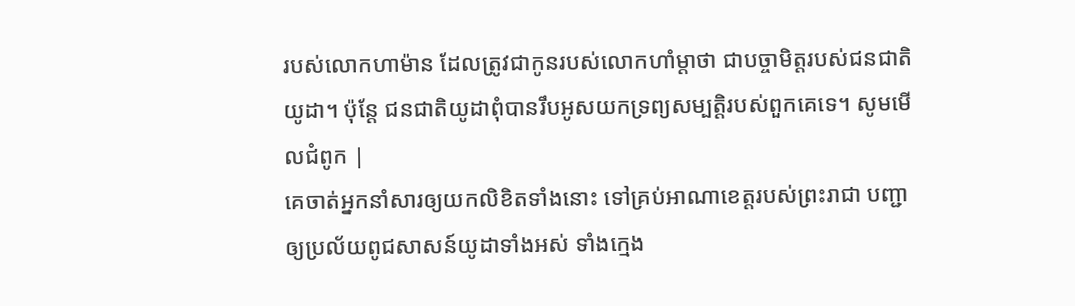របស់លោកហាម៉ាន ដែលត្រូវជាកូនរបស់លោកហាំម្ដាថា ជាបច្ចាមិត្តរបស់ជនជាតិយូដា។ ប៉ុន្តែ ជនជាតិយូដាពុំបានរឹបអូសយកទ្រព្យសម្បត្តិរបស់ពួកគេទេ។ សូមមើលជំពូក |
គេចាត់អ្នកនាំសារឲ្យយកលិខិតទាំងនោះ ទៅគ្រប់អាណាខេត្តរបស់ព្រះរាជា បញ្ជាឲ្យប្រល័យពូជសាសន៍យូដាទាំងអស់ ទាំងក្មេង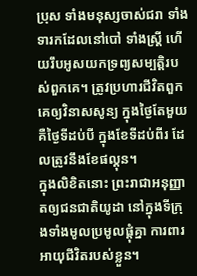ប្រុស ទាំងមនុស្សចាស់ជរា ទាំងទារកដែលនៅបៅ ទាំងស្ត្រី ហើយរឹបអូសយកទ្រព្យសម្បត្តិរបស់ពួកគេ។ ត្រូវប្រហារជីវិតពួកគេឲ្យវិនាសសូន្យ ក្នុងថ្ងៃតែមួយ គឺថ្ងៃទីដប់បី ក្នុងខែទីដប់ពីរ ដែលត្រូវនឹងខែផល្គុន។
ក្នុងលិខិតនោះ ព្រះរាជាអនុញ្ញាតឲ្យជនជាតិយូដា នៅក្នុងទីក្រុងទាំងមូលប្រមូលផ្ដុំគ្នា ការពារអាយុជីវិតរបស់ខ្លួន។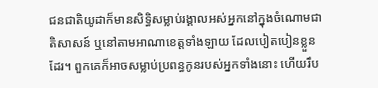ជនជាតិយូដាក៏មានសិទ្ធិសម្លាប់រង្គាលអស់អ្នកនៅក្នុងចំណោមជាតិសាសន៍ ឬនៅតាមអាណាខេត្តទាំងឡាយ ដែលបៀតបៀនខ្លួនដែរ។ ពួកគេក៏អាចសម្លាប់ប្រពន្ធកូនរបស់អ្នកទាំងនោះ ហើយរឹប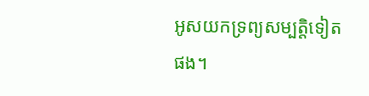អូសយកទ្រព្យសម្បត្តិទៀតផង។